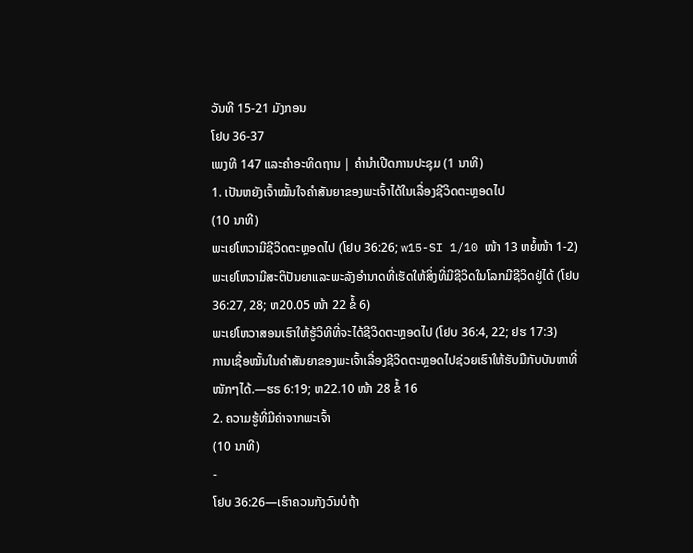ວັນທີ 15-21 ມັງກອນ
ໂຢບ 36-37
ເພງທີ 147 ແລະຄຳອະທິດຖານ | ຄຳນຳເປີດການປະຊຸມ (1 ນາທີ)
1. ເປັນຫຍັງເຈົ້າໝັ້ນໃຈຄຳສັນຍາຂອງພະເຈົ້າໄດ້ໃນເລື່ອງຊີວິດຕະຫຼອດໄປ
(10 ນາທີ)
ພະເຢໂຫວາມີຊີວິດຕະຫຼອດໄປ (ໂຢບ 36:26; w15-SI 1/10 ໜ້າ 13 ຫຍໍ້ໜ້າ 1-2)
ພະເຢໂຫວາມີສະຕິປັນຍາແລະພະລັງອຳນາດທີ່ເຮັດໃຫ້ສິ່ງທີ່ມີຊີວິດໃນໂລກມີຊີວິດຢູ່ໄດ້ (ໂຢບ 36:27, 28; ຫ20.05 ໜ້າ 22 ຂໍ້ 6)
ພະເຢໂຫວາສອນເຮົາໃຫ້ຮູ້ວິທີທີ່ຈະໄດ້ຊີວິດຕະຫຼອດໄປ (ໂຢບ 36:4, 22; ຢຮ 17:3)
ການເຊື່ອໝັ້ນໃນຄຳສັນຍາຂອງພະເຈົ້າເລື່ອງຊີວິດຕະຫຼອດໄປຊ່ວຍເຮົາໃຫ້ຮັບມືກັບບັນຫາທີ່ໜັກໆໄດ້.—ຮຣ 6:19; ຫ22.10 ໜ້າ 28 ຂໍ້ 16
2. ຄວາມຮູ້ທີ່ມີຄ່າຈາກພະເຈົ້າ
(10 ນາທີ)
-
ໂຢບ 36:26—ເຮົາຄວນກັງວົນບໍຖ້າ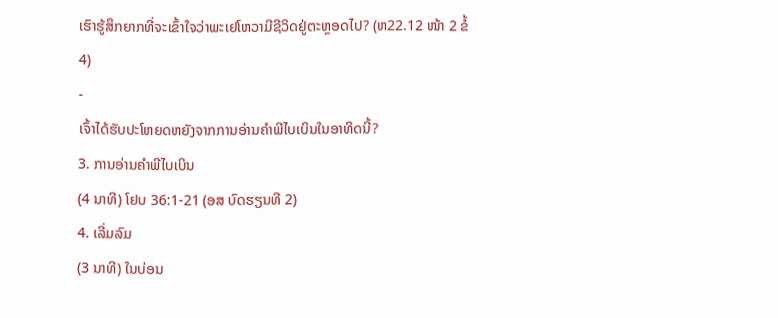ເຮົາຮູ້ສຶກຍາກທີ່ຈະເຂົ້າໃຈວ່າພະເຢໂຫວາມີຊີວິດຢູ່ຕະຫຼອດໄປ? (ຫ22.12 ໜ້າ 2 ຂໍ້ 4)
-
ເຈົ້າໄດ້ຮັບປະໂຫຍດຫຍັງຈາກການອ່ານຄຳພີໄບເບິນໃນອາທິດນີ້?
3. ການອ່ານຄຳພີໄບເບິນ
(4 ນາທີ) ໂຢບ 36:1-21 (ອສ ບົດຮຽນທີ 2)
4. ເລີ່ມລົມ
(3 ນາທີ) ໃນບ່ອນ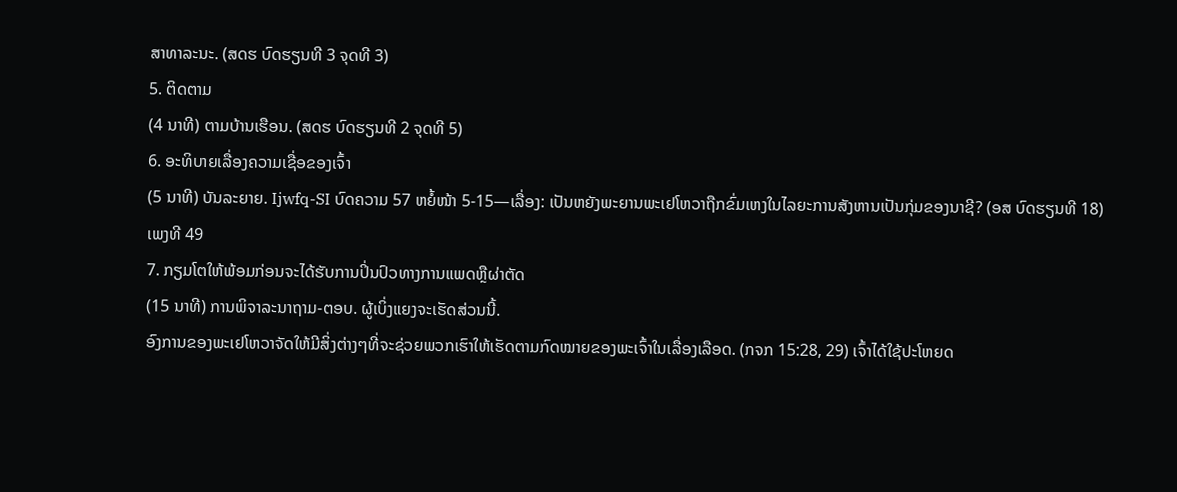ສາທາລະນະ. (ສດຮ ບົດຮຽນທີ 3 ຈຸດທີ 3)
5. ຕິດຕາມ
(4 ນາທີ) ຕາມບ້ານເຮືອນ. (ສດຮ ບົດຮຽນທີ 2 ຈຸດທີ 5)
6. ອະທິບາຍເລື່ອງຄວາມເຊື່ອຂອງເຈົ້າ
(5 ນາທີ) ບັນລະຍາຍ. Ijwfq-SI ບົດຄວາມ 57 ຫຍໍ້ໜ້າ 5-15—ເລື່ອງ: ເປັນຫຍັງພະຍານພະເຢໂຫວາຖືກຂົ່ມເຫງໃນໄລຍະການສັງຫານເປັນກຸ່ມຂອງນາຊີ? (ອສ ບົດຮຽນທີ 18)
ເພງທີ 49
7. ກຽມໂຕໃຫ້ພ້ອມກ່ອນຈະໄດ້ຮັບການປິ່ນປົວທາງການແພດຫຼືຜ່າຕັດ
(15 ນາທີ) ການພິຈາລະນາຖາມ-ຕອບ. ຜູ້ເບິ່ງແຍງຈະເຮັດສ່ວນນີ້.
ອົງການຂອງພະເຢໂຫວາຈັດໃຫ້ມີສິ່ງຕ່າງໆທີ່ຈະຊ່ວຍພວກເຮົາໃຫ້ເຮັດຕາມກົດໝາຍຂອງພະເຈົ້າໃນເລື່ອງເລືອດ. (ກຈກ 15:28, 29) ເຈົ້າໄດ້ໃຊ້ປະໂຫຍດ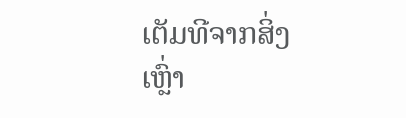ເຕັມທີຈາກສິ່ງເຫຼົ່າ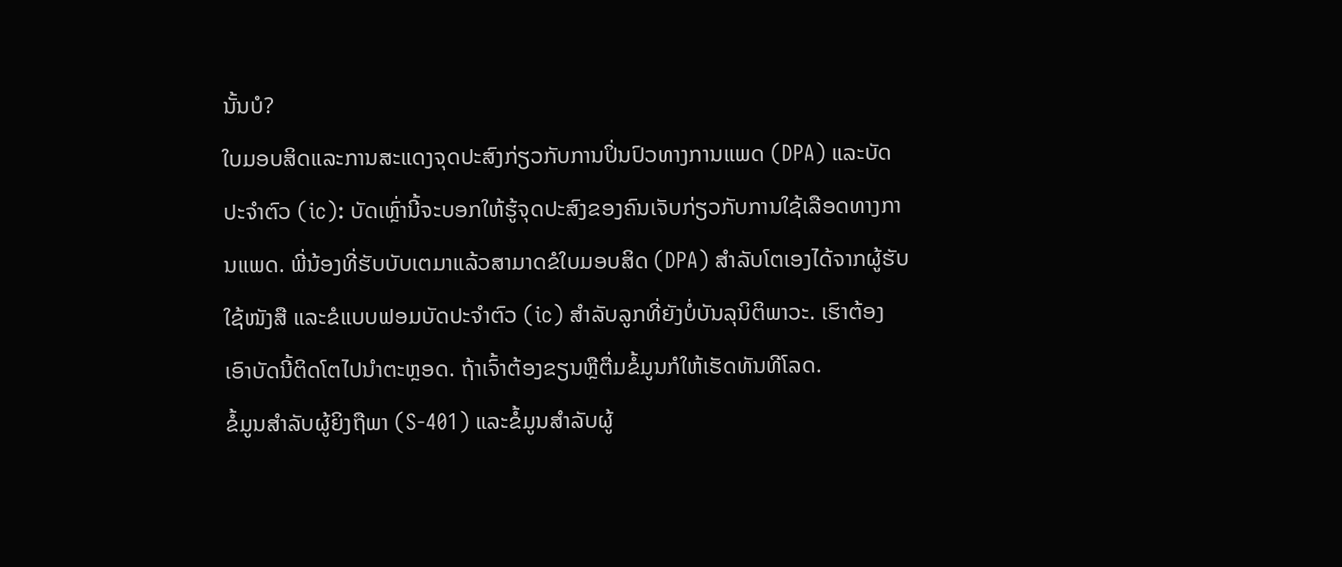ນັ້ນບໍ?
ໃບມອບສິດແລະການສະແດງຈຸດປະສົງກ່ຽວກັບການປິ່ນປົວທາງການແພດ (DPA) ແລະບັດປະຈຳຕົວ (ic): ບັດເຫຼົ່ານີ້ຈະບອກໃຫ້ຮູ້ຈຸດປະສົງຂອງຄົນເຈັບກ່ຽວກັບການໃຊ້ເລືອດທາງການແພດ. ພີ່ນ້ອງທີ່ຮັບບັບເຕມາແລ້ວສາມາດຂໍໃບມອບສິດ (DPA) ສຳລັບໂຕເອງໄດ້ຈາກຜູ້ຮັບໃຊ້ໜັງສື ແລະຂໍແບບຟອມບັດປະຈຳຕົວ (ic) ສຳລັບລູກທີ່ຍັງບໍ່ບັນລຸນິຕິພາວະ. ເຮົາຕ້ອງເອົາບັດນີ້ຕິດໂຕໄປນຳຕະຫຼອດ. ຖ້າເຈົ້າຕ້ອງຂຽນຫຼືຕື່ມຂໍ້ມູນກໍໃຫ້ເຮັດທັນທີໂລດ.
ຂໍ້ມູນສຳລັບຜູ້ຍິງຖືພາ (S-401) ແລະຂໍ້ມູນສຳລັບຜູ້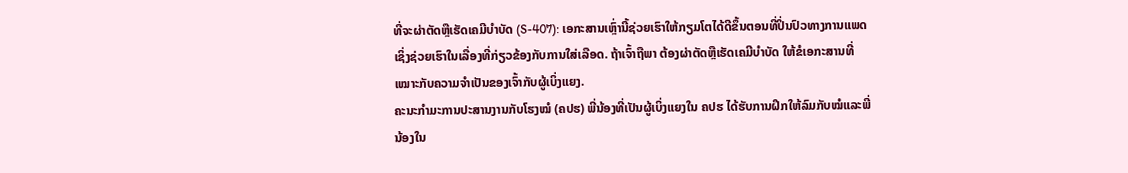ທີ່ຈະຜ່າຕັດຫຼືເຮັດເຄມີບຳບັດ (S-407): ເອກະສານເຫຼົ່ານີ້ຊ່ວຍເຮົາໃຫ້ກຽມໂຕໄດ້ດີຂຶ້ນຕອນທີ່ປິ່ນປົວທາງການແພດເຊິ່ງຊ່ວຍເຮົາໃນເລື່ອງທີ່ກ່ຽວຂ້ອງກັບການໃສ່ເລືອດ. ຖ້າເຈົ້າຖືພາ ຕ້ອງຜ່າຕັດຫຼືເຮັດເຄມີບຳບັດ ໃຫ້ຂໍເອກະສານທີ່ເໝາະກັບຄວາມຈຳເປັນຂອງເຈົ້າກັບຜູ້ເບິ່ງແຍງ.
ຄະນະກຳມະການປະສານງານກັບໂຮງໝໍ (ຄປຮ) ພີ່ນ້ອງທີ່ເປັນຜູ້ເບິ່ງແຍງໃນ ຄປຮ ໄດ້ຮັບການຝຶກໃຫ້ລົມກັບໝໍແລະພີ່ນ້ອງໃນ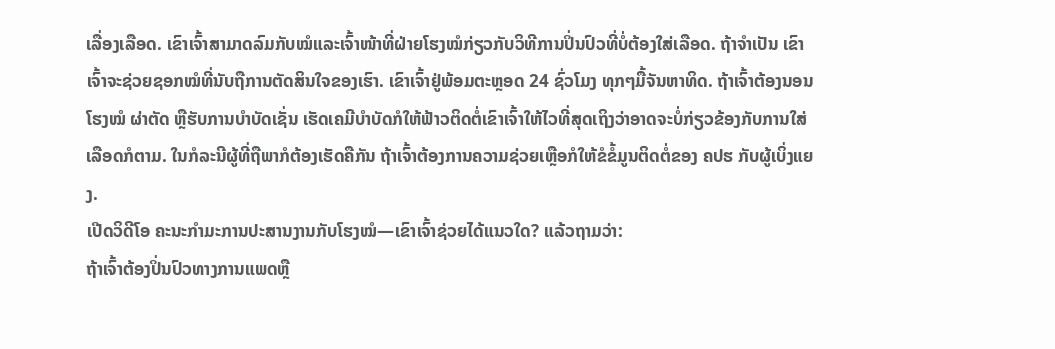ເລື່ອງເລືອດ. ເຂົາເຈົ້າສາມາດລົມກັບໝໍແລະເຈົ້າໜ້າທີ່ຝ່າຍໂຮງໝໍກ່ຽວກັບວິທີການປິ່ນປົວທີ່ບໍ່ຕ້ອງໃສ່ເລືອດ. ຖ້າຈຳເປັນ ເຂົາເຈົ້າຈະຊ່ວຍຊອກໝໍທີ່ນັບຖືການຕັດສິນໃຈຂອງເຮົາ. ເຂົາເຈົ້າຢູ່ພ້ອມຕະຫຼອດ 24 ຊົ່ວໂມງ ທຸກໆມື້ຈັນຫາທິດ. ຖ້າເຈົ້າຕ້ອງນອນໂຮງໝໍ ຜ່າຕັດ ຫຼືຮັບການບຳບັດເຊັ່ນ ເຮັດເຄມີບຳບັດກໍໃຫ້ຟ້າວຕິດຕໍ່ເຂົາເຈົ້າໃຫ້ໄວທີ່ສຸດເຖິງວ່າອາດຈະບໍ່ກ່ຽວຂ້ອງກັບການໃສ່ເລືອດກໍຕາມ. ໃນກໍລະນີຜູ້ທີ່ຖືພາກໍຕ້ອງເຮັດຄືກັນ ຖ້າເຈົ້າຕ້ອງການຄວາມຊ່ວຍເຫຼືອກໍໃຫ້ຂໍຂໍ້ມູນຕິດຕໍ່ຂອງ ຄປຮ ກັບຜູ້ເບິ່ງແຍງ.
ເປີດວິດີໂອ ຄະນະກຳມະການປະສານງານກັບໂຮງໝໍ—ເຂົາເຈົ້າຊ່ວຍໄດ້ແນວໃດ? ແລ້ວຖາມວ່າ:
ຖ້າເຈົ້າຕ້ອງປິ່ນປົວທາງການແພດຫຼື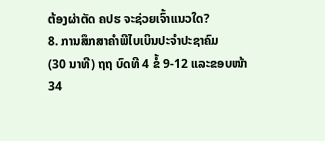ຕ້ອງຜ່າຕັດ ຄປຮ ຈະຊ່ວຍເຈົ້າແນວໃດ?
8. ການສຶກສາຄຳພີໄບເບິນປະຈຳປະຊາຄົມ
(30 ນາທີ) ຖຖ ບົດທີ 4 ຂໍ້ 9-12 ແລະຂອບໜ້າ 34